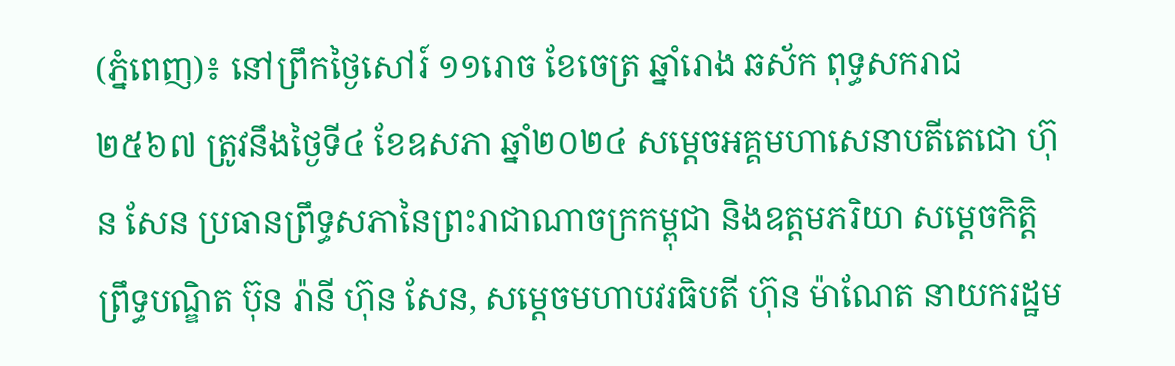(ភ្នំពេញ)៖ នៅព្រឹកថ្ងៃសៅរ៍ ១១រោច ខែចេត្រ ឆ្នាំរោង ឆស័ក ពុទ្ធសករាជ ២៥៦៧ ត្រូវនឹងថ្ងៃទី៤ ខែឧសភា ឆ្នាំ២០២៤ សម្ដេចអគ្គមហាសេនាបតីតេជោ ហ៊ុន សែន ប្រធានព្រឹទ្ធសភានៃព្រះរាជាណាចក្រកម្ពុជា និងឧត្ដមភរិយា សម្ដេចកិត្តិព្រឹទ្ធបណ្ឌិត ប៊ុន រ៉ានី ហ៊ុន សែន, សម្តេចមហាបវរធិបតី ហ៊ុន ម៉ាណែត នាយករដ្ឋម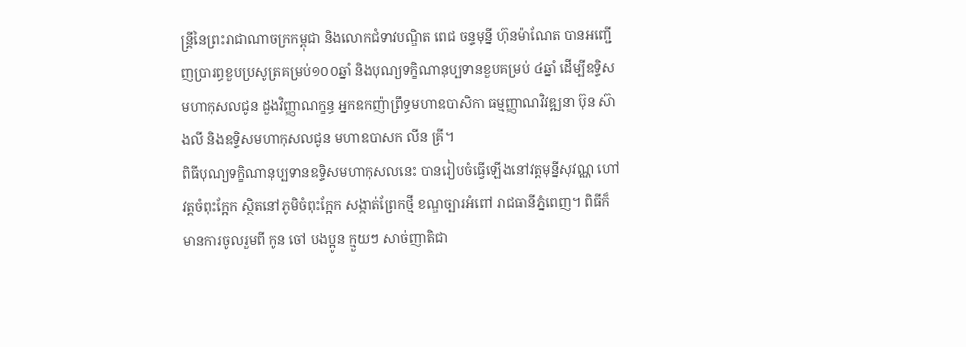ន្ត្រីនៃព្រះរាជាណាចក្រកម្ពុជា និងលោកជំទាវបណ្ឌិត ពេជ ចន្ទមុន្នី ហ៊ុនម៉ាណែត បានអញ្ជើញប្រារព្ធខួបប្រសូត្រគម្រប់១០០ឆ្នាំ និងបុណ្យទក្ខិណានុប្បទានខួបគម្រប់ ៤ឆ្នាំ ដើម្បីឧទ្ទិសមហាកុសលជូន ដួងវិញ្ញាណក្ខន្ធ អ្នកឧកញ៉ាព្រឹទ្ធមហាឧបាសិកា ធម្មញ្ញាណវិវឌ្ឍនា ប៊ុន ស៊ាងលី និងឧទ្ទិសមហាកុសលជូន មហាឧបាសក លីន គ្រី។
ពិធីបុណ្យទក្ខិណានុប្បទានឧទ្ទិសមហាកុសលនេះ បានរៀបចំធ្វើឡើងនៅវត្តមុន្នីសុវណ្ណ ហៅវត្តចំពុះក្អែក ស្ថិតនៅភូមិចំពុះក្អែក សង្កាត់ព្រែកថ្មី ខណ្ឌច្បារអំពៅ រាជធានីភ្នំពេញ។ ពិធីក៏មានការចូលរួមពី កូន ចៅ បងប្អូន ក្មួយៗ សាច់ញាតិជា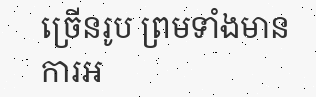ច្រើនរូប ព្រមទាំងមានការអ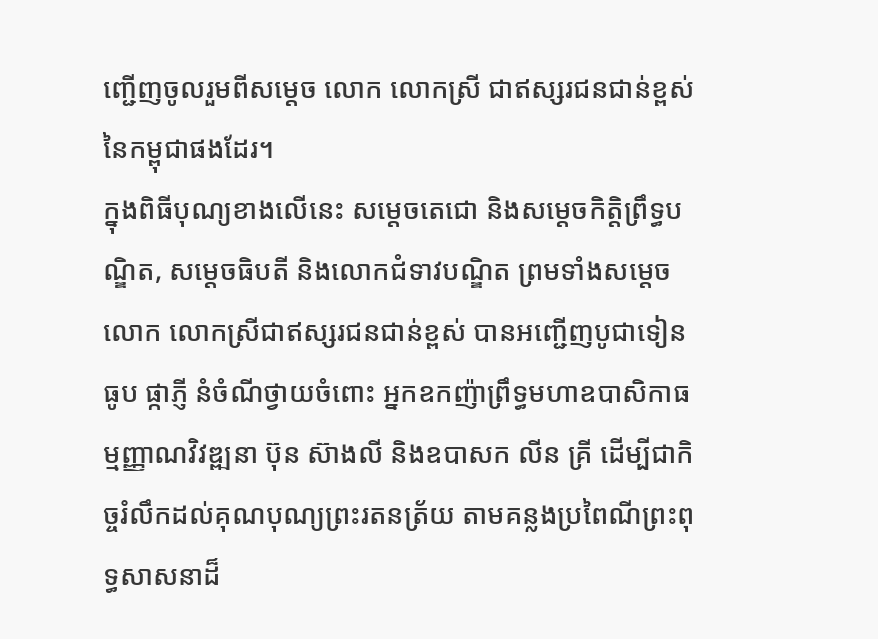ញ្ជើញចូលរួមពីសម្តេច លោក លោកស្រី ជាឥស្សរជនជាន់ខ្ពស់នៃកម្ពុជាផងដែរ។
ក្នុងពិធីបុណ្យខាងលើនេះ សម្តេចតេជោ និងសម្តេចកិត្តិព្រឹទ្ធបណ្ឌិត, សម្តេចធិបតី និងលោកជំទាវបណ្ឌិត ព្រមទាំងសម្តេច លោក លោកស្រីជាឥស្សរជនជាន់ខ្ពស់ បានអញ្ជើញបូជាទៀនធូប ផ្កាភ្ញី នំចំណីថ្វាយចំពោះ អ្នកឧកញ៉ាព្រឹទ្ធមហាឧបាសិកាធម្មញ្ញាណវិវឌ្ឍនា ប៊ុន ស៊ាងលី និងឧបាសក លីន គ្រី ដើម្បីជាកិច្ចរំលឹកដល់គុណបុណ្យព្រះរតនត្រ័យ តាមគន្លងប្រពៃណីព្រះពុទ្ធសាសនាដ៏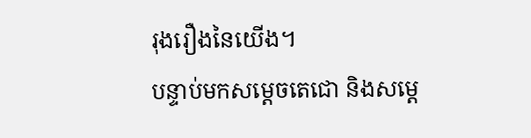រុងរឿងនៃយើង។
បន្ទាប់មកសម្តេចតេជោ និងសម្តេ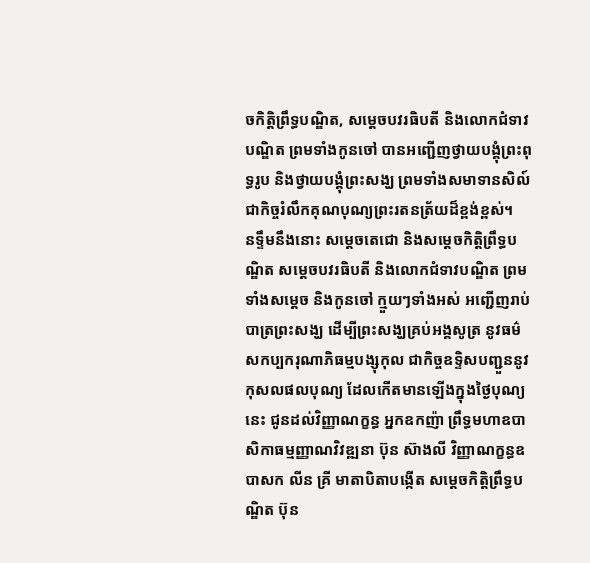ចកិត្តិព្រឹទ្ធបណ្ឌិត, សម្តេចបវរធិបតី និងលោកជំទាវបណ្ឌិត ព្រមទាំងកូនចៅ បានអញ្ជើញថ្វាយបង្គុំព្រះពុទ្ធរូប និងថ្វាយបង្គុំព្រះសង្ឃ ព្រមទាំងសមាទានសិល៍ ជាកិច្ចរំលឹកគុណបុណ្យព្រះរតនត្រ័យដ៏ខ្ពង់ខ្ពស់។
នទ្ទឹមនឹងនោះ សម្តេចតេជោ និងសម្តេចកិត្តិព្រឹទ្ធបណ្ឌិត សម្តេចបវរធិបតី និងលោកជំទាវបណ្ឌិត ព្រមទាំងសម្តេច និងកូនចៅ ក្មួយៗទាំងអស់ អញ្ជើញរាប់បាត្រព្រះសង្ឃ ដើម្បីព្រះសង្ឃគ្រប់អង្គសូត្រ នូវធម៌សកប្បករុណាភិធម្មបង្សុកុល ជាកិច្ចឧទ្ទិសបញ្ជួននូវកុសលផលបុណ្យ ដែលកើតមានឡើងក្នុងថ្ងៃបុណ្យនេះ ជូនដល់វិញ្ញាណក្ខន្ធ អ្នកឧកញ៉ា ព្រឹទ្ធមហាឧបាសិកាធម្មញ្ញាណវិវឌ្ឍនា ប៊ុន ស៊ាងលី វិញ្ញាណក្ខន្ធឧបាសក លីន គ្រី មាតាបិតាបង្កើត សម្តេចកិត្តិព្រឹទ្ធបណ្ឌិត ប៊ុន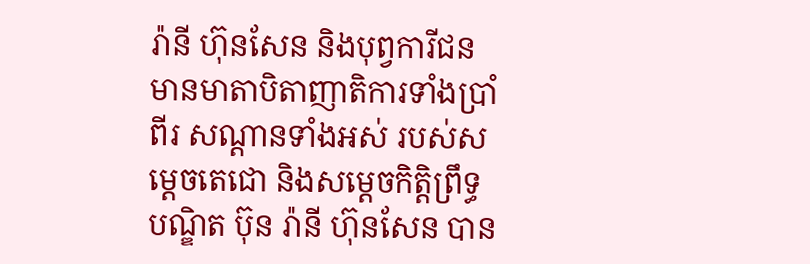រ៉ានី ហ៊ុនសែន និងបុព្វការីជន មានមាតាបិតាញាតិការទាំងប្រាំពីរ សណ្តានទាំងអស់ របស់សម្តេចតេជោ និងសម្តេចកិត្តិព្រឹទ្ធបណ្ឌិត ប៊ុន រ៉ានី ហ៊ុនសែន បាន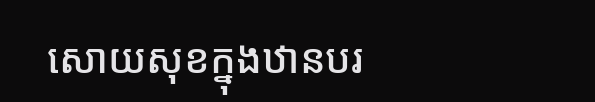សោយសុខក្នុងឋានបរ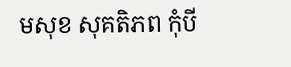មសុខ សុគតិភព កុំបី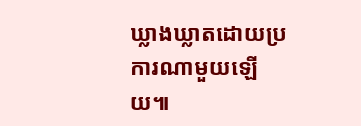ឃ្លាងឃ្លាតដោយប្រការណាមួយឡើយ៕